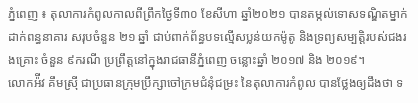ភ្នំពេញ ៖ តុលាការកំពូលកាលពីព្រឹកថ្ងៃទី៣០ ខែសីហា ឆ្នាំ២០២១ បានតម្កល់ទោសទណ្ឌិតម្នាក់ ដាក់ពន្ធនាគារ សរុបចំនួន ២១ ឆ្នាំ ជាប់ពាក់ព័ន្ធបទល្មើសប្លន់យកម៉ូតូ និងទ្រព្យសម្បត្តិរបស់ជងរងគ្រោះ ចំនួន ៩ករណី ប្រព្រឹត្តនៅក្នុងរាជធានីភ្នំពេញ ចន្លោះឆ្នាំ ២០១៧ និង ២០១៩។
លោកអ៉ីវ គឹមស្រ៊ី ជាប្រធានក្រុមប្រឹក្សាចៅក្រមជំនុំជម្រះ នៃតុលាការកំពូល បានថ្លែងឲ្យដឹងថា ទ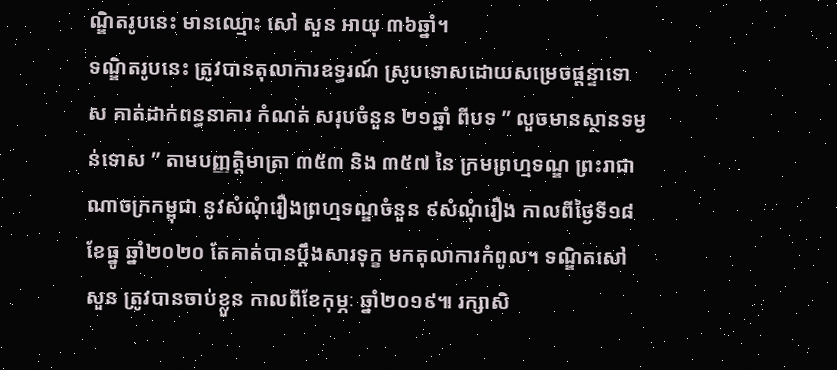ណ្ឌិតរូបនេះ មានឈ្មោះ សៅ សួន អាយុ ៣៦ឆ្នាំ។
ទណ្ឌិតរូបនេះ ត្រូវបានតុលាការឧទ្ធរណ៍ ស្រូបទោសដោយសម្រេចផ្តន្ទាទោស គាត់ដាក់ពន្ធនាគារ កំណត់ សរុបចំនួន ២១ឆ្នាំ ពីបទ ” លួចមានស្ថានទម្ងន់ទោស ” តាមបញ្ញត្តិមាត្រា ៣៥៣ និង ៣៥៧ នៃ ក្រមព្រហ្មទណ្ឌ ព្រះរាជាណាចក្រកម្ពុជា នូវសំណុំរឿងព្រហ្មទណ្ឌចំនួន ៩សំណុំរឿង កាលពីថ្ងៃទី១៨ ខែធ្នូ ឆ្នាំ២០២០ តែគាត់បានប្តឹងសារទុក្ខ មកតុលាការកំពូល។ ទណ្ឌិតសៅ សួន ត្រូវបានចាប់ខ្លួន កាលពីខែកុម្ភៈ ឆ្នាំ២០១៩៕ រក្សាសិ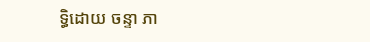ទ្ធិដោយ ចន្ទា ភា